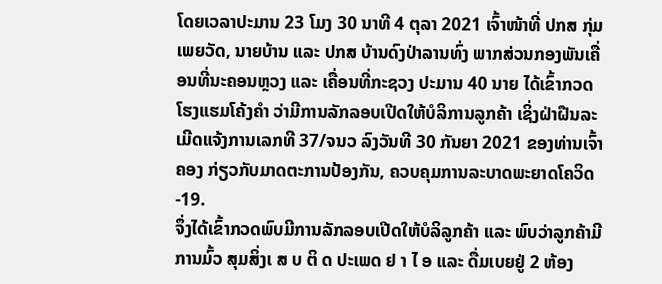ໂດຍເວລາປະມານ 23 ໂມງ 30 ນາທີ 4 ຕຸລາ 2021 ເຈົ້າໜ້າທີ່ ປກສ ກຸ່ມເພຍວັດ, ນາຍບ້ານ ແລະ ປກສ ບ້ານດົງປ່າລານທົ່ງ ພາກສ່ວນກອງພັນເຄື່ອນທີ່ນະຄອນຫຼວງ ແລະ ເຄື່ອນທີ່ກະຊວງ ປະມານ 40 ນາຍ ໄດ້ເຂົ້າກວດ ໂຮງແຮມໂຄ້ງຄຳ ວ່າມີການລັກລອບເປີດໃຫ້ບໍລິການລູກຄ້າ ເຊິ່ງຝ່າຝືນລະເມີດແຈ້ງການເລກທີ 37/ຈນວ ລົງວັນທີ 30 ກັນຍາ 2021 ຂອງທ່ານເຈົ້າຄອງ ກ່ຽວກັບມາດຕະການປ້ອງກັນ, ຄວບຄຸມການລະບາດພະຍາດໂຄວິດ-19.
ຈຶ່ງໄດ້ເຂົ້າກວດພົບມີການລັກລອບເປີດໃຫ້ບໍລິລູກຄ້າ ແລະ ພົບວ່າລູກຄ້າມີການມົ້ວ ສຸມສິ່ງເ ສ ບ ຕິ ດ ປະເພດ ຢ າ ໄ ອ ແລະ ດື່ມເບຍຢູ່ 2 ຫ້ອງ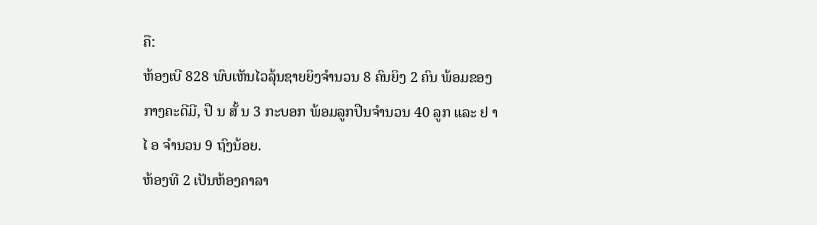ຄື:
ຫ້ອງເບີ 828 ພົບເຫັນໄວລຸ້ນຊາຍຍິງຈຳນວນ 8 ຄົນຍິງ 2 ຄົນ ພ້ອມຂອງກາງຄະດີມີ, ປື ນ ສັ້ ນ 3 ກະບອກ ພ້ອມລູກປືນຈຳນວນ 40 ລູກ ແລະ ຢ າ ໄ ອ ຈຳນວນ 9 ຖົງນ້ອຍ.
ຫ້ອງທີ 2 ເປັນຫ້ອງຄາລາ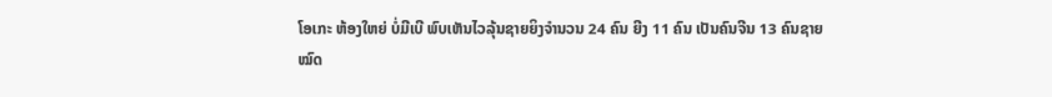ໂອເກະ ຫ້ອງໃຫຍ່ ບໍ່ມີເບີ ພົບເຫັນໄວລຸ້ນຊາຍຍິງຈຳນວນ 24 ຄົນ ຍີງ 11 ຄົນ ເປັນຄົນຈີນ 13 ຄົນຊາຍໝົດ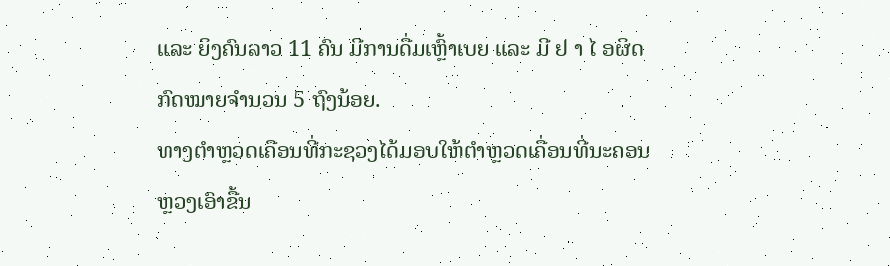ແລະ ຍິງຄົນລາວ 11 ຄົນ ມີການດື່ມເຫຼົ້າເບຍ ແລະ ມີ ຢ າ ໄ ອຜິດກົດໝາຍຈຳນວນ 5 ຖົງນ້ອຍ.
ທາງຕຳຫຼວດເຄືອນທີ່ກະຊວງໄດ້ມອບໃຫ້ຕຳຫຼວດເຄື່ອນທີ່ນະຄອນຫຼວງເອົາຂື້ນ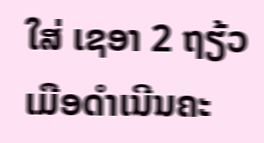ໃສ່ ເຊອາ 2 ຖຽ້ວເມືອດຳເນີນຄະ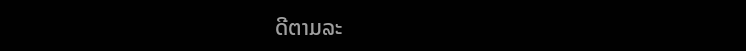ດີຕາມລະ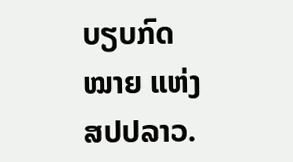ບຽບກົດໝາຍ ແຫ່ງ ສປປລາວ.